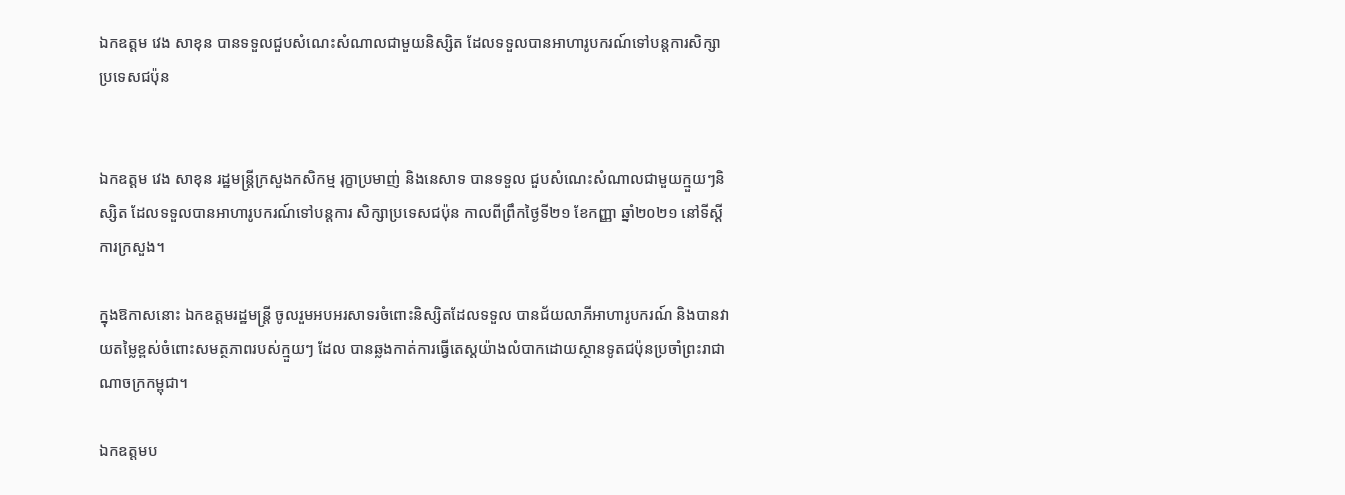ឯកឧត្តម វេង សាខុន បានទទួលជួបសំណេះសំណាលជាមួយនិស្សិត ដែលទទួលបានអាហារូបករណ៍ទៅបន្តការសិក្សាប្រទេសជប៉ុន


ឯកឧត្តម វេង សាខុន រដ្ឋមន្រ្តីក្រសួងកសិកម្ម រុក្ខាប្រមាញ់ និងនេសាទ បានទទួល ជួបសំណេះសំណាលជាមួយក្មួយៗនិស្សិត ដែលទទួលបានអាហារូបករណ៍ទៅបន្តការ សិក្សាប្រទេសជប៉ុន កាលពីព្រឹកថ្ងៃទី២១ ខែកញ្ញា ឆ្នាំ២០២១ នៅទីស្តីការក្រសួង។

ក្នុងឱកាសនោះ ឯកឧត្តមរដ្ឋមន្ត្រី ចូលរួមអបអរសាទរចំពោះនិស្សិតដែលទទួល បានជ័យលាភីអាហារូបករណ៍ និងបានវាយតម្លៃខ្ពស់ចំពោះសមត្ថភាពរបស់ក្មួយៗ ដែល បានឆ្លងកាត់ការធ្វើតេស្តយ៉ាងលំបាកដោយស្ថានទូតជប៉ុនប្រចាំព្រះរាជាណាចក្រកម្ពុជា។

ឯកឧត្តមប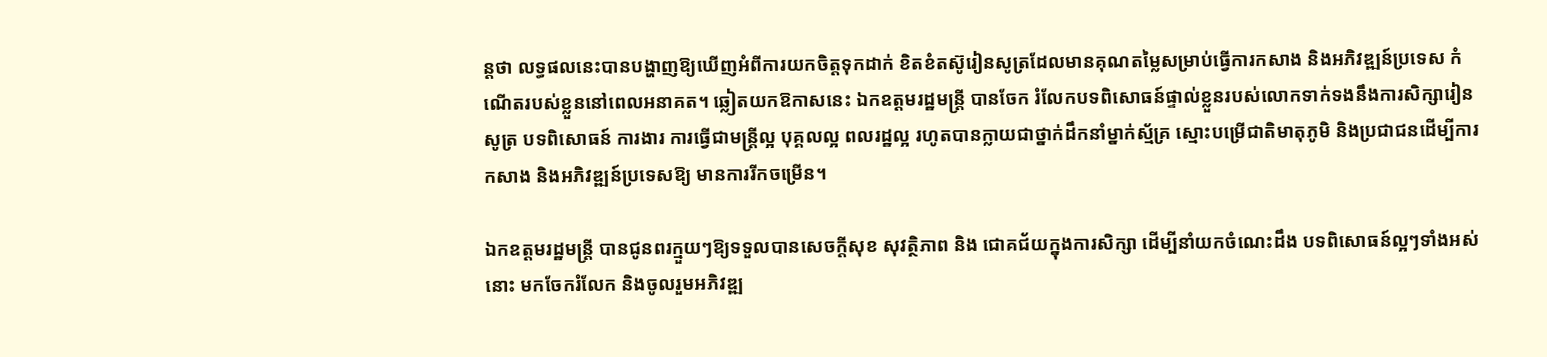ន្តថា លទ្ធផលនេះបានបង្ហាញឱ្យឃើញអំពីការយកចិត្តទុកដាក់ ខិតខំតស៊ូរៀនសូត្រដែលមានគុណតម្លៃសម្រាប់ធ្វើការកសាង និងអភិវឌ្ឍន៍ប្រទេស កំណើតរបស់ខ្លួននៅពេលអនាគត។ ឆ្លៀតយកឱកាសនេះ ឯកឧត្តមរដ្ឋមន្រ្តី បានចែក រំលែកបទពិសោធន៍ផ្ទាល់ខ្លួនរបស់លោកទាក់ទងនឹងការសិក្សារៀនសូត្រ បទពិសោធន៍ ការងារ ការធ្វើជាមន្រ្តីល្អ បុគ្គលល្អ ពលរដ្ឋល្អ រហូតបានក្លាយជាថ្នាក់ដឹកនាំម្នាក់ស្ម័គ្រ ស្មោះបម្រើជាតិមាតុភូមិ និងប្រជាជនដើម្បីការកសាង និងអភិវឌ្ឍន៍ប្រទេសឱ្យ មានការរីកចម្រើន។

ឯកឧត្តមរដ្ឋមន្ត្រី បានជូនពរក្មួយៗឱ្យទទួលបានសេចក្តីសុខ សុវត្ថិភាព និង ជោគជ័យក្នុងការសិក្សា ដើម្បីនាំយកចំណេះដឹង បទពិសោធន៍ល្អៗទាំងអស់នោះ មកចែករំលែក និងចូលរួមអភិវឌ្ឍ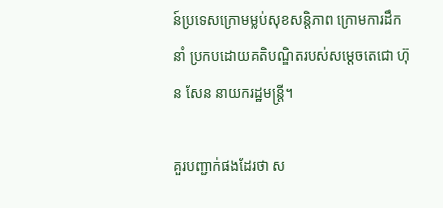ន៍ប្រទេសក្រោមម្លប់សុខសន្តិភាព ក្រោមការដឹកនាំ ប្រកបដោយគតិបណ្ឌិតរបស់សម្តេចតេជោ ហ៊ុន សែន នាយករដ្ឋមន្រ្តី។

គួរបញ្ជាក់ផងដែរថា ស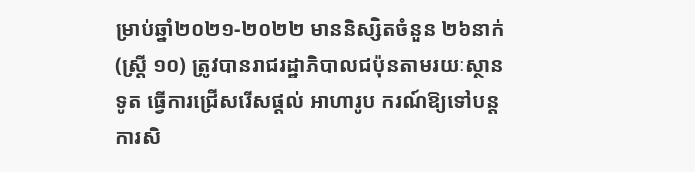ម្រាប់ឆ្នាំ២០២១-២០២២ មាននិស្សិតចំនួន ២៦នាក់ (ស្រ្តី ១០) ត្រូវបានរាជរដ្ឋាភិបាលជប៉ុនតាមរយៈស្ថានទូត ធ្វើការជ្រើសរើសផ្តល់ អាហារូប ករណ៍ឱ្យទៅបន្តការសិ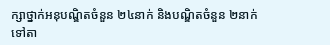ក្សាថ្នាក់អនុបណ្ឌិតចំនួន ២៤នាក់ និងបណ្ឌិតចំនួន ២នាក់ ទៅតា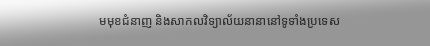មមុខជំនាញ និងសាកលវិទ្យាល័យនានានៅទូទាំងប្រទេស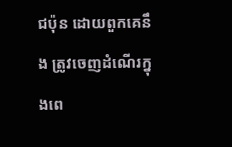ជប៉ុន ដោយពួកគេនឹង ត្រូវចេញដំណើរក្នុងពេ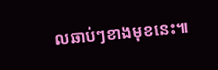លឆាប់ៗខាងមុខនេះ៕